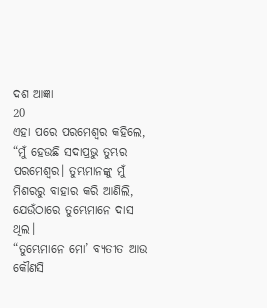ଦଶ ଆଜ୍ଞା
20
ଏହା ପରେ ପରମେଶ୍ୱର କହିଲେ,
“ମୁଁ ହେଉଛି ସଦାପ୍ରଭୁ ତୁମ୍ଭର ପରମେଶ୍ୱର। ତୁମ୍ଭମାନଙ୍କୁ ମୁଁ ମିଶରରୁ ବାହାର କରି ଆଣିଲି, ଯେଉଁଠାରେ ତୁମ୍ଭେମାନେ ଦାସ ଥିଲ।
“ତୁମ୍ଭେମାନେ ମୋ’ ବ୍ୟତୀତ ଆଉ କୌଣସି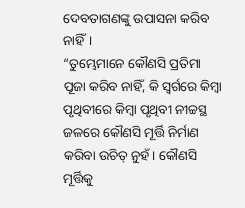ଦେବତାଗଣଙ୍କୁ ଉପାସନା କରିବ ନାହିଁ।
“ତୁମ୍ଭେମାନେ କୌଣସି ପ୍ରତିମା ପୂଜା କରିବ ନାହିଁ, କି ସ୍ୱର୍ଗରେ କିମ୍ବା ପୃଥିବୀରେ କିମ୍ବା ପୃଥିବୀ ନୀଚ୍ଚସ୍ଥ ଜଳରେ କୌଣସି ମୂର୍ତ୍ତି ନିର୍ମାଣ କରିବା ଉଚିତ୍ ନୁହଁ। କୌଣସି ମୂର୍ତ୍ତିକୁ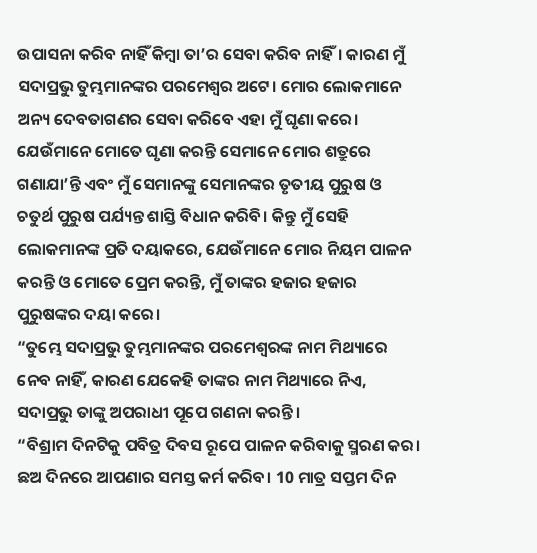ଉପାସନା କରିବ ନାହିଁ କିମ୍ବା ତା’ର ସେବା କରିବ ନାହିଁ। କାରଣ ମୁଁ ସଦାପ୍ରଭୁ ତୁମ୍ଭମାନଙ୍କର ପରମେଶ୍ୱର ଅଟେ। ମୋର ଲୋକମାନେ ଅନ୍ୟ ଦେବତାଗଣର ସେବା କରିବେ ଏହା ମୁଁ ଘୃଣା କରେ। ଯେଉଁମାନେ ମୋତେ ଘୃଣା କରନ୍ତି ସେମାନେ ମୋର ଶତ୍ରୁରେ ଗଣାଯା’ନ୍ତି ଏବଂ ମୁଁ ସେମାନଙ୍କୁ ସେମାନଙ୍କର ତୃତୀୟ ପୁରୁଷ ଓ ଚତୁର୍ଥ ପୁରୁଷ ପର୍ଯ୍ୟନ୍ତ ଶାସ୍ତି ବିଧାନ କରିବି। କିନ୍ତୁ ମୁଁ ସେହି ଲୋକମାନଙ୍କ ପ୍ରତି ଦୟାକରେ, ଯେଉଁମାନେ ମୋର ନିୟମ ପାଳନ କରନ୍ତି ଓ ମୋତେ ପ୍ରେମ କରନ୍ତି, ମୁଁ ତାଙ୍କର ହଜାର ହଜାର ପୁରୁଷଙ୍କର ଦୟା କରେ।
“ତୁମ୍ଭେ ସଦାପ୍ରଭୁ ତୁମ୍ଭମାନଙ୍କର ପରମେଶ୍ୱରଙ୍କ ନାମ ମିଥ୍ୟାରେ ନେବ ନାହିଁ, କାରଣ ଯେକେହି ତାଙ୍କର ନାମ ମିଥ୍ୟାରେ ନିଏ, ସଦାପ୍ରଭୁ ତାଙ୍କୁ ଅପରାଧୀ ପୂପେ ଗଣନା କରନ୍ତି।
“ବିଶ୍ରାମ ଦିନଟିକୁ ପବିତ୍ର ଦିବସ ରୂପେ ପାଳନ କରିବାକୁ ସ୍ମରଣ କର। ଛଅ ଦିନରେ ଆପଣାର ସମସ୍ତ କର୍ମ କରିବ। 10 ମାତ୍ର ସପ୍ତମ ଦିନ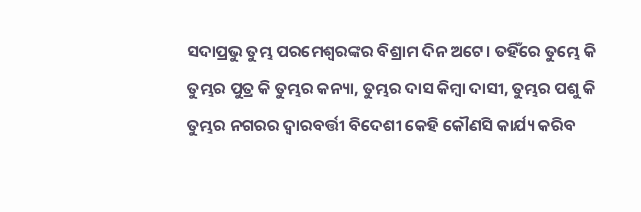ସଦାପ୍ରଭୁ ତୁମ୍ଭ ପରମେଶ୍ୱରଙ୍କର ବିଶ୍ରାମ ଦିନ ଅଟେ। ତହିଁରେ ତୁମ୍ଭେ କି ତୁମ୍ଭର ପୁତ୍ର କି ତୁମ୍ଭର କନ୍ୟା, ତୁମ୍ଭର ଦାସ କିମ୍ବା ଦାସୀ, ତୁମ୍ଭର ପଶୁ କି ତୁମ୍ଭର ନଗରର ଦ୍ୱାରବର୍ତ୍ତୀ ବିଦେଶୀ କେହି କୌଣସି କାର୍ଯ୍ୟ କରିବ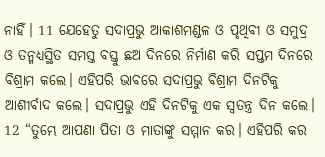ନାହିଁ। 11 ଯେହେତୁ ସଦାପ୍ରଭୁ ଆକାଶମଣ୍ଡଳ ଓ ପୃଥିବୀ ଓ ସମୁଦ୍ର ଓ ତନ୍ମଧ୍ୟସ୍ଥିତ ସମସ୍ତ ବସ୍ତୁ ଛଅ ଦିନରେ ନିର୍ମାଣ କରି ସପ୍ତମ ଦିନରେ ବିଶ୍ରାମ କଲେ। ଏହିପରି ଭାବରେ ସଦାପ୍ରଭୁ ବିଶ୍ରାମ ଦିନଟିକୁ ଆଶୀର୍ବାଦ କଲେ। ସଦାପ୍ରଭୁ ଏହି ଦିନଟିକୁ ଏକ ସ୍ୱତନ୍ତ୍ର ଦିନ କଲେ।
12 “ତୁମ୍ଭେ ଆପଣା ପିତା ଓ ମାତାଙ୍କୁ ସମ୍ମାନ କର। ଏହିପରି କର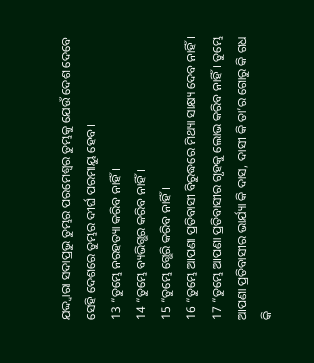ଯଦ୍ଦ୍ୱାରା ସଦାପ୍ରଭୁ ତୁମ୍ଭର ପରମେଶ୍ୱର ତୁମ୍ଭକୁ ଯେଉଁ ଦେଶ ଦେବେ ସେହି ଦେଶରେ ତୁମ୍ଭର ଦୀର୍ଘ ପରମାୟୁ ହେବ।
13 “ତୁମ୍ଭେ ନରହତ୍ୟା କରିବ ନାହିଁ।
14 “ତୁମ୍ଭେ ବ୍ୟଭିଗ୍ଭର କରିବ ନାହିଁ।
15 “ତୁମ୍ଭେ ଗ୍ଭେରି କରିବ ନାହିଁ।
16 “ତୁମ୍ଭେ ଆପଣା ପ୍ରତିବାସୀ ବିରୁଦ୍ଧରେ ମିଥ୍ୟା ସାକ୍ଷ୍ୟ ଦେବ ନାହିଁ।
17 “ତୁମ୍ଭେ ଆପଣା ପ୍ରତିବାସୀର ଗୃହକୁ ଲୋଭ କରିବ ନାହିଁ। ତୁମ୍ଭେ ଆପଣା ପ୍ରତିବାସୀର ଭାର୍ଯ୍ୟା କି ଦାସ, ଦାସୀ କି ତା’ର ଗୋରୁ କି ଗଧ କି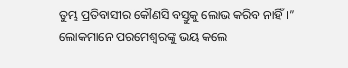ତୁମ୍ଭ ପ୍ରତିବାସୀର କୌଣସି ବସ୍ତୁକୁ ଲୋଭ କରିବ ନାହିଁ।”
ଲୋକମାନେ ପରମେଶ୍ୱରଙ୍କୁ ଭୟ କଲେ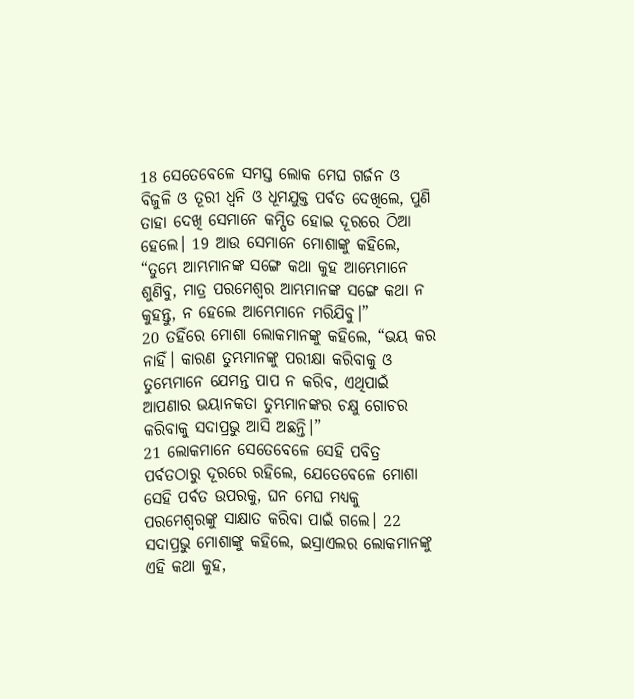18 ସେତେବେଳେ ସମସ୍ତ ଲୋକ ମେଘ ଗର୍ଜନ ଓ ବିଜୁଳି ଓ ତୂରୀ ଧ୍ୱନି ଓ ଧୂମଯୁକ୍ତ ପର୍ବତ ଦେଖିଲେ, ପୁଣି ତାହା ଦେଖି ସେମାନେ କମ୍ପିତ ହୋଇ ଦୂରରେ ଠିଆ ହେଲେ। 19 ଆଉ ସେମାନେ ମୋଶାଙ୍କୁ କହିଲେ, “ତୁମ୍ଭେ ଆମ୍ଭମାନଙ୍କ ସଙ୍ଗେ କଥା କୁହ ଆମ୍ଭେମାନେ ଶୁଣିବୁ, ମାତ୍ର ପରମେଶ୍ୱର ଆମ୍ଭମାନଙ୍କ ସଙ୍ଗେ କଥା ନ କୁହନ୍ତୁ, ନ ହେଲେ ଆମ୍ଭେମାନେ ମରିଯିବୁ।”
20 ତହିଁରେ ମୋଶା ଲୋକମାନଙ୍କୁ କହିଲେ, “ଭୟ କର ନାହିଁ। କାରଣ ତୁମ୍ଭମାନଙ୍କୁ ପରୀକ୍ଷା କରିବାକୁ ଓ ତୁମ୍ଭେମାନେ ଯେମନ୍ତ ପାପ ନ କରିବ, ଏଥିପାଇଁ ଆପଣାର ଭୟାନକତା ତୁମ୍ଭମାନଙ୍କର ଚକ୍ଷୁ ଗୋଚର କରିବାକୁ ସଦାପ୍ରଭୁ ଆସି ଅଛନ୍ତି।”
21 ଲୋକମାନେ ସେତେବେଳେ ସେହି ପବିତ୍ର ପର୍ବତଠାରୁ ଦୂରରେ ରହିଲେ, ଯେତେବେଳେ ମୋଶା ସେହି ପର୍ବତ ଉପରକୁ, ଘନ ମେଘ ମଧ୍ୟକୁ ପରମେଶ୍ୱରଙ୍କୁ ସାକ୍ଷାତ କରିବା ପାଇଁ ଗଲେ। 22 ସଦାପ୍ରଭୁ ମୋଶାଙ୍କୁ କହିଲେ, ଇସ୍ରାଏଲର ଲୋକମାନଙ୍କୁ ଏହି କଥା କୁହ,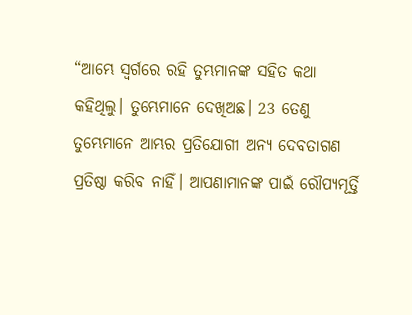“ଆମ୍ଭେ ସ୍ୱର୍ଗରେ ରହି ତୁମ୍ଭମାନଙ୍କ ସହିତ କଥା କହିଥିଲୁ। ତୁମ୍ଭେମାନେ ଦେଖିଅଛ। 23 ତେଣୁ ତୁମ୍ଭେମାନେ ଆମ୍ଭର ପ୍ରତିଯୋଗୀ ଅନ୍ୟ ଦେବତାଗଣ ପ୍ରତିଷ୍ଠା କରିବ ନାହିଁ। ଆପଣାମାନଙ୍କ ପାଇଁ ରୌପ୍ୟମୂର୍ତ୍ତି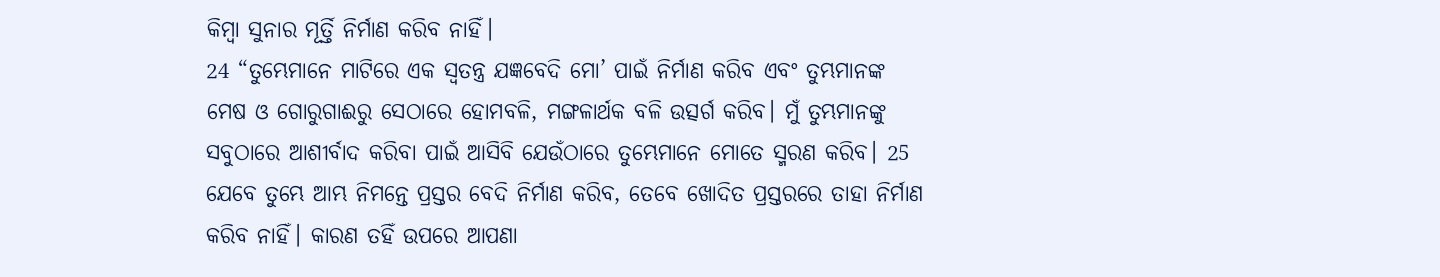କିମ୍ବା ସୁନାର ମୂର୍ତ୍ତି ନିର୍ମାଣ କରିବ ନାହିଁ।
24 “ତୁମ୍ଭେମାନେ ମାଟିରେ ଏକ ସ୍ୱତନ୍ତ୍ର ଯଜ୍ଞବେଦି ମୋ’ ପାଇଁ ନିର୍ମାଣ କରିବ ଏବଂ ତୁମ୍ଭମାନଙ୍କ ମେଷ ଓ ଗୋରୁଗାଈରୁ ସେଠାରେ ହୋମବଳି, ମଙ୍ଗଳାର୍ଥକ ବଳି ଉତ୍ସର୍ଗ କରିବ। ମୁଁ ତୁମ୍ଭମାନଙ୍କୁ ସବୁଠାରେ ଆଶୀର୍ବାଦ କରିବା ପାଇଁ ଆସିବି ଯେଉଁଠାରେ ତୁମ୍ଭେମାନେ ମୋତେ ସ୍ମରଣ କରିବ। 25 ଯେବେ ତୁମ୍ଭେ ଆମ୍ଭ ନିମନ୍ତେ ପ୍ରସ୍ତର ବେଦି ନିର୍ମାଣ କରିବ, ତେବେ ଖୋଦିତ ପ୍ରସ୍ତରରେ ତାହା ନିର୍ମାଣ କରିବ ନାହିଁ। କାରଣ ତହିଁ ଉପରେ ଆପଣା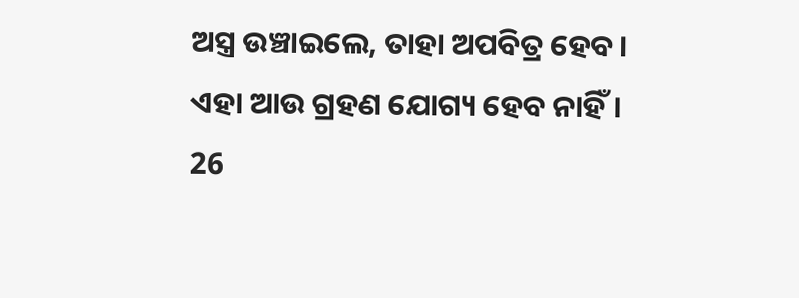ଅସ୍ତ୍ର ଉଞ୍ଚାଇଲେ, ତାହା ଅପବିତ୍ର ହେବ। ଏହା ଆଉ ଗ୍ରହଣ ଯୋଗ୍ୟ ହେବ ନାହିଁ। 26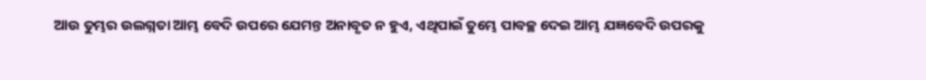ଆଉ ତୁମ୍ଭର ଉଲଗ୍ନତା ଆମ୍ଭ ବେଦି ଉପରେ ଯେମନ୍ତ ଅନାବୃତ ନ ହୁଏ, ଏଥିପାଇଁ ତୁମ୍ଭେ ପାବଚ୍ଛ ଦେଇ ଆମ୍ଭ ଯଜ୍ଞବେଦି ଉପରକୁ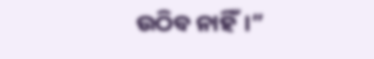ଉଠିବ ନାହିଁ।”